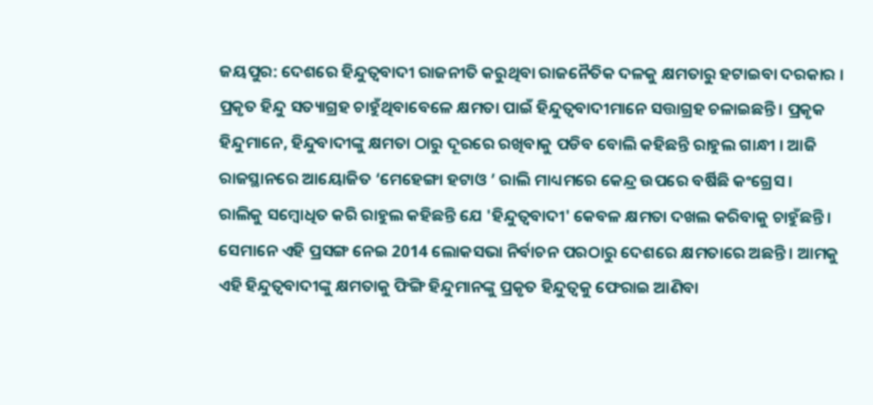ଜୟପୁର: ଦେଶରେ ହିନ୍ଦୁତ୍ବବାଦୀ ରାଜନୀତି କରୁଥିବା ରାଜନୈତିକ ଦଳକୁ କ୍ଷମତାରୁ ହଟାଇବା ଦରକାର । ପ୍ରକୃତ ହିନ୍ଦୁ ସତ୍ୟାଗ୍ରହ ଚାହୁଁଥିବାବେଳେ କ୍ଷମତା ପାଇଁ ହିନ୍ଦୁତ୍ବବାଦୀମାନେ ସତ୍ତାଗ୍ରହ ଚଳାଇଛନ୍ତି । ପ୍ରକୃକ ହିନ୍ଦୁମାନେ, ହିନ୍ଦୁବାଦୀଙ୍କୁ କ୍ଷମତା ଠାରୁ ଦୂରରେ ରଖିବାକୁ ପଡିବ ବୋଲି କହିଛନ୍ତି ରାହୁଲ ଗାନ୍ଧୀ । ଆଜି ରାଜସ୍ଥାନରେ ଆୟୋଜିତ ‘ମେହେଙ୍ଗା ହଟାଓ ’ ରାଲି ମାଧ୍ୟମରେ କେନ୍ଦ୍ର ଉପରେ ବର୍ଷିଛି କଂଗ୍ରେସ ।
ରାଲିକୁ ସମ୍ବୋଧିତ କରି ରାହୁଲ କହିଛନ୍ତି ଯେ 'ହିନ୍ଦୁତ୍ବବାଦୀ' କେବଳ କ୍ଷମତା ଦଖଲ କରିବାକୁ ଚାହୁଁଛନ୍ତି । ସେମାନେ ଏହି ପ୍ରସଙ୍ଗ ନେଇ 2014 ଲୋକସଭା ନିର୍ବାଚନ ପରଠାରୁ ଦେଶରେ କ୍ଷମତାରେ ଅଛନ୍ତି । ଆମକୁ ଏହି ହିନ୍ଦୁତ୍ୱବାଦୀଙ୍କୁ କ୍ଷମତାକୁ ଫିଙ୍ଗି ହିନ୍ଦୁମାନଙ୍କୁ ପ୍ରକୃତ ହିନ୍ଦୁତ୍ବକୁ ଫେରାଇ ଆଣିବା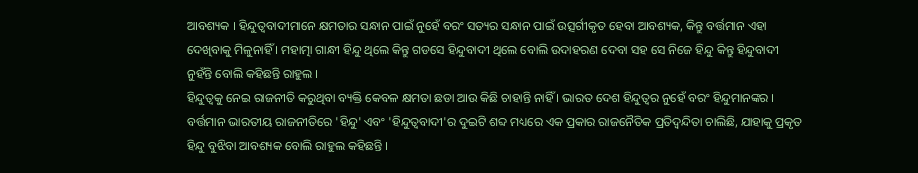ଆବଶ୍ୟକ । ହିନ୍ଦୁତ୍ୱବାଦୀମାନେ କ୍ଷମତାର ସନ୍ଧାନ ପାଇଁ ନୁହେଁ ବରଂ ସତ୍ୟର ସନ୍ଧାନ ପାଇଁ ଉତ୍ସର୍ଗୀକୃତ ହେବା ଆବଶ୍ୟକ, କିନ୍ତୁ ବର୍ତ୍ତମାନ ଏହା ଦେଖିବାକୁ ମିଳୁନାହିଁ । ମହାତ୍ମା ଗାନ୍ଧୀ ହିନ୍ଦୁ ଥିଲେ କିନ୍ତୁ ଗଡସେ ହିନ୍ଦୁବାଦୀ ଥିଲେ ବୋଲି ଉଦାହରଣ ଦେବା ସହ ସେ ନିଜେ ହିନ୍ଦୁ କିନ୍ତୁ ହିନ୍ଦୁବାଦୀ ନୁହଁନ୍ତି ବୋଲି କହିଛନ୍ତି ରାହୁଲ ।
ହିନ୍ଦୁତ୍ବକୁ ନେଇ ରାଜନୀତି କରୁଥିବା ବ୍ୟକ୍ତି କେବଳ କ୍ଷମତା ଛଡା ଆଉ କିଛି ଚାହାନ୍ତି ନାହିଁ । ଭାରତ ଦେଶ ହିନ୍ଦୁତ୍ୱର ନୁହେଁ ବରଂ ହିନ୍ଦୁମାନଙ୍କର । ବର୍ତ୍ତମାନ ଭାରତୀୟ ରାଜନୀତିରେ 'ହିନ୍ଦୁ' ଏବଂ 'ହିନ୍ଦୁତ୍ବବାଦୀ'ର ଦୁଇଟି ଶବ୍ଦ ମଧ୍ୟରେ ଏକ ପ୍ରକାର ରାଜନୈତିକ ପ୍ରତିଦ୍ବନ୍ଦିତା ଚାଲିଛି, ଯାହାକୁ ପ୍ରକୃତ ହିନ୍ଦୁ ବୁଝିବା ଆବଶ୍ୟକ ବୋଲି ରାହୁଲ କହିଛନ୍ତି ।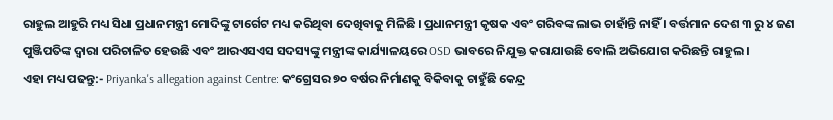ରାହୁଲ ଆହୁରି ମଧ୍ୟ ସିଧା ପ୍ରଧାନମନ୍ତ୍ରୀ ମୋଦିଙ୍କୁ ଟାର୍ଗେଟ ମଧ୍ୟ କରିଥିବା ଦେଖିବାକୁ ମିଳିଛି । ପ୍ରଧାନମନ୍ତ୍ରୀ କୃଷକ ଏବଂ ଗରିବଙ୍କ ଲାଭ ଚାହାଁନ୍ତି ନାହିଁ । ବର୍ତ୍ତମାନ ଦେଶ ୩ ରୁ ୪ ଜଣ ପୁଞ୍ଜିପତିଙ୍କ ଦ୍ୱାରା ପରିଚାଳିତ ହେଉଛି ଏବଂ ଆରଏସଏସ ସଦସ୍ୟଙ୍କୁ ମନ୍ତ୍ରୀଙ୍କ କାର୍ଯ୍ୟାଳୟରେ OSD ଭାବରେ ନିଯୁକ୍ତ କରାଯାଉଛି ବୋଲି ଅଭିଯୋଗ କରିଛନ୍ତି ରାହୁଲ ।
ଏହା ମଧ୍ୟ ପଢନ୍ତୁ:- Priyanka's allegation against Centre: କଂଗ୍ରେସର ୭୦ ବର୍ଷର ନିର୍ମାଣକୁ ବିକିବାକୁ ଚାହୁଁଛି କେନ୍ଦ୍ର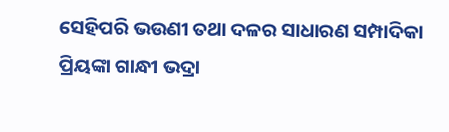ସେହିପରି ଭଉଣୀ ତଥା ଦଳର ସାଧାରଣ ସମ୍ପାଦିକା ପ୍ରିୟଙ୍କା ଗାନ୍ଧୀ ଭଦ୍ରା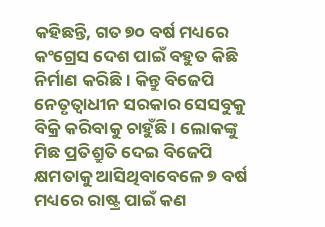କହିଛନ୍ତି, ଗତ ୭୦ ବର୍ଷ ମଧ୍ୟରେ କଂଗ୍ରେସ ଦେଶ ପାଇଁ ବହୁତ କିଛି ନିର୍ମାଣ କରିଛି । କିନ୍ତୁ ବିଜେପି ନେତୃତ୍ବାଧୀନ ସରକାର ସେସବୁକୁ ବିକ୍ରି କରିବାକୁ ଚାହୁଁଛି । ଲୋକଙ୍କୁ ମିଛ ପ୍ରତିଶ୍ରୁତି ଦେଇ ବିଜେପି କ୍ଷମତାକୁ ଆସିଥିବାବେଳେ ୭ ବର୍ଷ ମଧ୍ୟରେ ରାଷ୍ଟ୍ର ପାଇଁ କଣ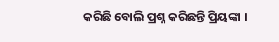କରିଛି ବୋଲି ପ୍ରଶ୍ନ କରିଛନ୍ତି ପ୍ରିୟଙ୍କା ।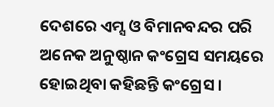ଦେଶରେ ଏମ୍ସ ଓ ବିମାନବନ୍ଦର ପରି ଅନେକ ଅନୁଷ୍ଠାନ କଂଗ୍ରେସ ସମୟରେ ହୋଇଥିବା କହିଛନ୍ତି କଂଗ୍ରେସ ।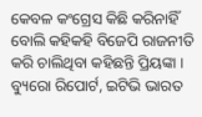କେବଳ କଂଗ୍ରେସ କିଛି କରିନାହିଁ ବୋଲି କହିକହି ବିଜେପି ରାଜନୀତି କରି ଚାଲିଥିବା କହିଛନ୍ତି ପ୍ରିୟଙ୍କା ।
ବ୍ୟୁରୋ ରିପୋର୍ଟ, ଇଟିଭି ଭାରତ